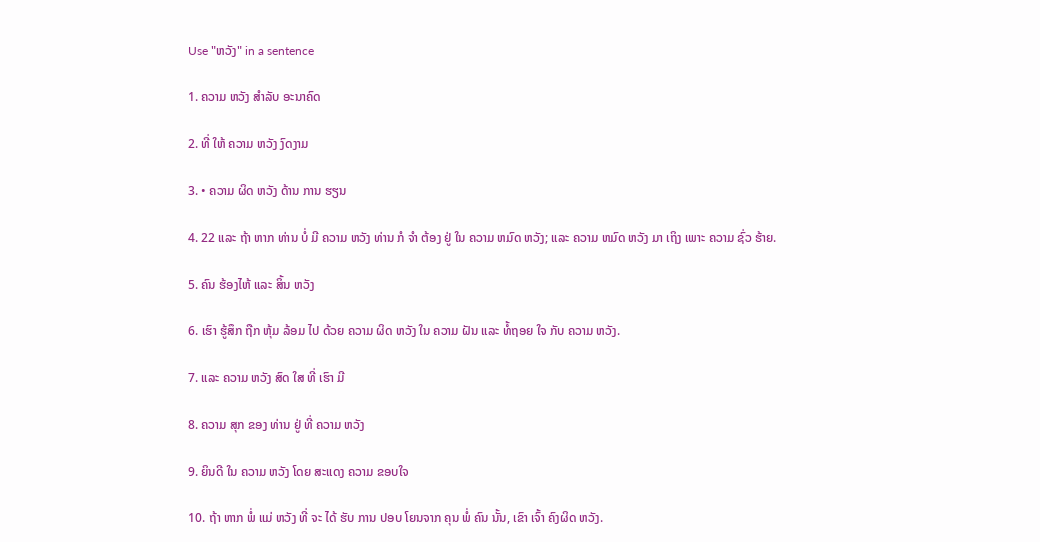Use "ຫວັງ" in a sentence

1. ຄວາມ ຫວັງ ສໍາລັບ ອະນາຄົດ

2. ທີ່ ໃຫ້ ຄວາມ ຫວັງ ງົດງາມ

3. • ຄວາມ ຜິດ ຫວັງ ດ້ານ ການ ຮຽນ

4. 22 ແລະ ຖ້າ ຫາກ ທ່ານ ບໍ່ ມີ ຄວາມ ຫວັງ ທ່ານ ກໍ ຈໍາ ຕ້ອງ ຢູ່ ໃນ ຄວາມ ຫມົດ ຫວັງ; ແລະ ຄວາມ ຫມົດ ຫວັງ ມາ ເຖິງ ເພາະ ຄວາມ ຊົ່ວ ຮ້າຍ.

5. ຄົນ ຮ້ອງໄຫ້ ແລະ ສິ້ນ ຫວັງ

6. ເຮົາ ຮູ້ສຶກ ຖືກ ຫຸ້ມ ລ້ອມ ໄປ ດ້ວຍ ຄວາມ ຜິດ ຫວັງ ໃນ ຄວາມ ຝັນ ແລະ ທໍ້ຖອຍ ໃຈ ກັບ ຄວາມ ຫວັງ.

7. ແລະ ຄວາມ ຫວັງ ສົດ ໃສ ທີ່ ເຮົາ ມີ

8. ຄວາມ ສຸກ ຂອງ ທ່ານ ຢູ່ ທີ່ ຄວາມ ຫວັງ

9. ຍິນດີ ໃນ ຄວາມ ຫວັງ ໂດຍ ສະແດງ ຄວາມ ຂອບໃຈ

10. ຖ້າ ຫາກ ພໍ່ ແມ່ ຫວັງ ທີ່ ຈະ ໄດ້ ຮັບ ການ ປອບ ໂຍນຈາກ ຄຸນ ພໍ່ ຄົນ ນັ້ນ, ເຂົາ ເຈົ້າ ຄົງຜິດ ຫວັງ.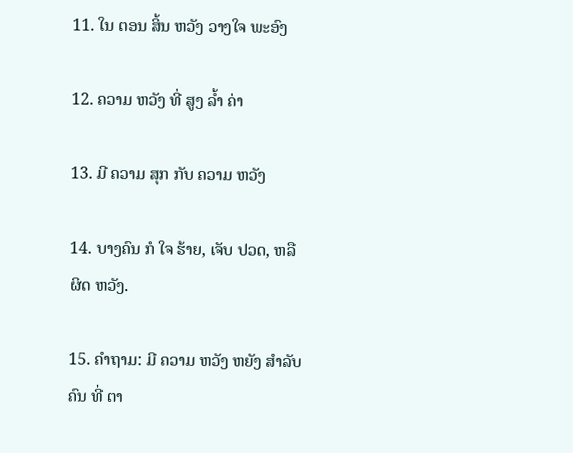11. ໃນ ຕອນ ສິ້ນ ຫວັງ ວາງໃຈ ພະອົງ

12. ຄວາມ ຫວັງ ທີ່ ສູງ ລໍ້າ ຄ່າ

13. ມີ ຄວາມ ສຸກ ກັບ ຄວາມ ຫວັງ

14. ບາງຄົນ ກໍ ໃຈ ຮ້າຍ, ເຈັບ ປວດ, ຫລື ຜິດ ຫວັງ.

15. ຄໍາຖາມ: ມີ ຄວາມ ຫວັງ ຫຍັງ ສໍາລັບ ຄົນ ທີ່ ຕາ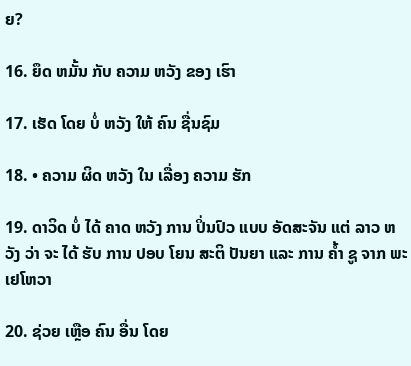ຍ?

16. ຍຶດ ຫມັ້ນ ກັບ ຄວາມ ຫວັງ ຂອງ ເຮົາ

17. ເຮັດ ໂດຍ ບໍ່ ຫວັງ ໃຫ້ ຄົນ ຊື່ນຊົມ

18. • ຄວາມ ຜິດ ຫວັງ ໃນ ເລື່ອງ ຄວາມ ຮັກ

19. ດາວິດ ບໍ່ ໄດ້ ຄາດ ຫວັງ ການ ປິ່ນປົວ ແບບ ອັດສະຈັນ ແຕ່ ລາວ ຫວັງ ວ່າ ຈະ ໄດ້ ຮັບ ການ ປອບ ໂຍນ ສະຕິ ປັນຍາ ແລະ ການ ຄໍ້າ ຊູ ຈາກ ພະ ເຢໂຫວາ

20. ຊ່ວຍ ເຫຼືອ ຄົນ ອື່ນ ໂດຍ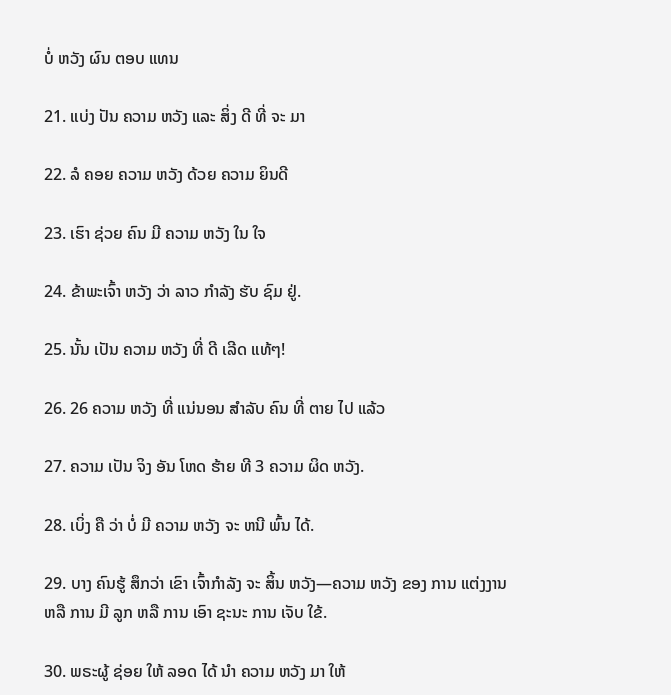ບໍ່ ຫວັງ ຜົນ ຕອບ ແທນ

21. ແບ່ງ ປັນ ຄວາມ ຫວັງ ແລະ ສິ່ງ ດີ ທີ່ ຈະ ມາ

22. ລໍ ຄອຍ ຄວາມ ຫວັງ ດ້ວຍ ຄວາມ ຍິນດີ

23. ເຮົາ ຊ່ວຍ ຄົນ ມີ ຄວາມ ຫວັງ ໃນ ໃຈ

24. ຂ້າພະເຈົ້າ ຫວັງ ວ່າ ລາວ ກໍາລັງ ຮັບ ຊົມ ຢູ່.

25. ນັ້ນ ເປັນ ຄວາມ ຫວັງ ທີ່ ດີ ເລີດ ແທ້ໆ!

26. 26 ຄວາມ ຫວັງ ທີ່ ແນ່ນອນ ສໍາລັບ ຄົນ ທີ່ ຕາຍ ໄປ ແລ້ວ

27. ຄວາມ ເປັນ ຈິງ ອັນ ໂຫດ ຮ້າຍ ທີ 3 ຄວາມ ຜິດ ຫວັງ.

28. ເບິ່ງ ຄື ວ່າ ບໍ່ ມີ ຄວາມ ຫວັງ ຈະ ຫນີ ພົ້ນ ໄດ້.

29. ບາງ ຄົນຮູ້ ສຶກວ່າ ເຂົາ ເຈົ້າກໍາລັງ ຈະ ສິ້ນ ຫວັງ—ຄວາມ ຫວັງ ຂອງ ການ ແຕ່ງງານ ຫລື ການ ມີ ລູກ ຫລື ການ ເອົາ ຊະນະ ການ ເຈັບ ໃຂ້.

30. ພຣະຜູ້ ຊ່ອຍ ໃຫ້ ລອດ ໄດ້ ນໍາ ຄວາມ ຫວັງ ມາ ໃຫ້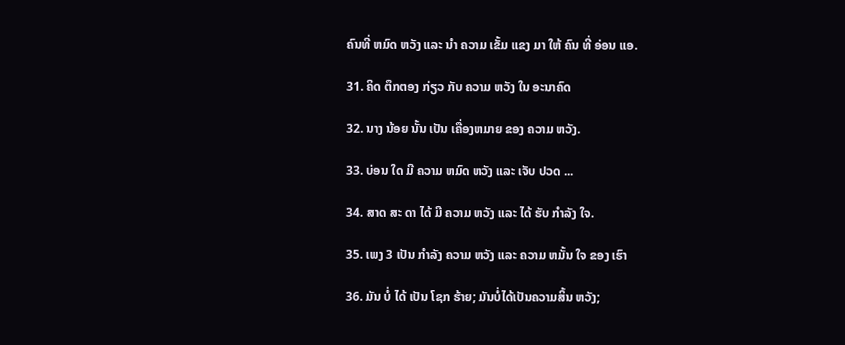ຄົນທີ່ ຫມົດ ຫວັງ ແລະ ນໍາ ຄວາມ ເຂັ້ມ ແຂງ ມາ ໃຫ້ ຄົນ ທີ່ ອ່ອນ ແອ.

31. ຄິດ ຕຶກຕອງ ກ່ຽວ ກັບ ຄວາມ ຫວັງ ໃນ ອະນາຄົດ

32. ນາງ ນ້ອຍ ນັ້ນ ເປັນ ເຄື່ອງຫມາຍ ຂອງ ຄວາມ ຫວັງ.

33. ບ່ອນ ໃດ ມີ ຄວາມ ຫມົດ ຫວັງ ແລະ ເຈັບ ປວດ ...

34. ສາດ ສະ ດາ ໄດ້ ມີ ຄວາມ ຫວັງ ແລະ ໄດ້ ຮັບ ກໍາລັງ ໃຈ.

35. ເພງ 3 ເປັນ ກໍາລັງ ຄວາມ ຫວັງ ແລະ ຄວາມ ຫມັ້ນ ໃຈ ຂອງ ເຮົາ

36. ມັນ ບໍ່ ໄດ້ ເປັນ ໂຊກ ຮ້າຍ; ມັນບໍ່ໄດ້ເປັນຄວາມສິ້ນ ຫວັງ;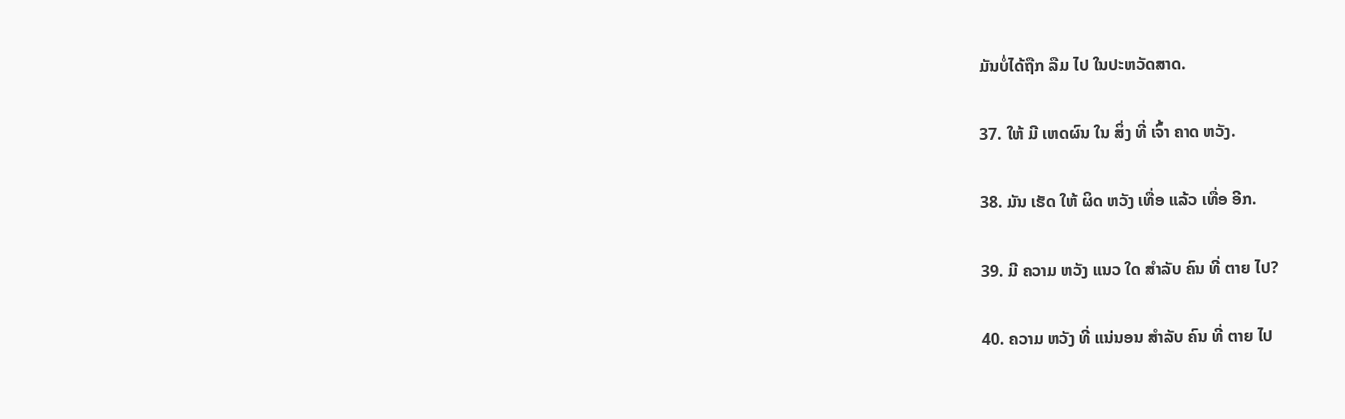ມັນບໍ່ໄດ້ຖືກ ລືມ ໄປ ໃນປະຫວັດສາດ.

37. ໃຫ້ ມີ ເຫດຜົນ ໃນ ສິ່ງ ທີ່ ເຈົ້າ ຄາດ ຫວັງ.

38. ມັນ ເຮັດ ໃຫ້ ຜິດ ຫວັງ ເທື່ອ ແລ້ວ ເທື່ອ ອີກ.

39. ມີ ຄວາມ ຫວັງ ແນວ ໃດ ສໍາລັບ ຄົນ ທີ່ ຕາຍ ໄປ?

40. ຄວາມ ຫວັງ ທີ່ ແນ່ນອນ ສໍາລັບ ຄົນ ທີ່ ຕາຍ ໄປ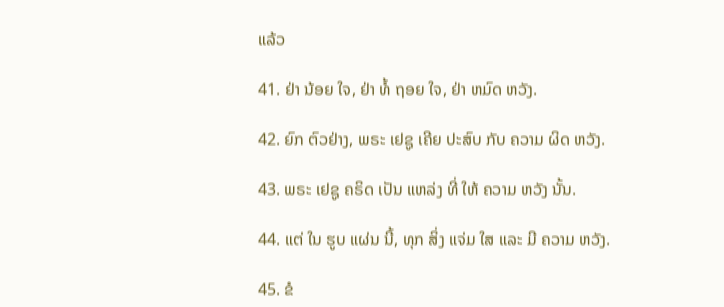ແລ້ວ

41. ຢ່າ ນ້ອຍ ໃຈ, ຢ່າ ທໍ້ ຖອຍ ໃຈ, ຢ່າ ຫມົດ ຫວັງ.

42. ຍົກ ຕົວຢ່າງ, ພຣະ ເຢຊູ ເຄີຍ ປະສົບ ກັບ ຄວາມ ຜິດ ຫວັງ.

43. ພຣະ ເຢຊູ ຄຣິດ ເປັນ ແຫລ່ງ ທີ່ ໃຫ້ ຄວາມ ຫວັງ ນັ້ນ.

44. ແຕ່ ໃນ ຮູບ ແຜ່ນ ນີ້, ທຸກ ສິ່ງ ແຈ່ມ ໃສ ແລະ ມີ ຄວາມ ຫວັງ.

45. ຂໍ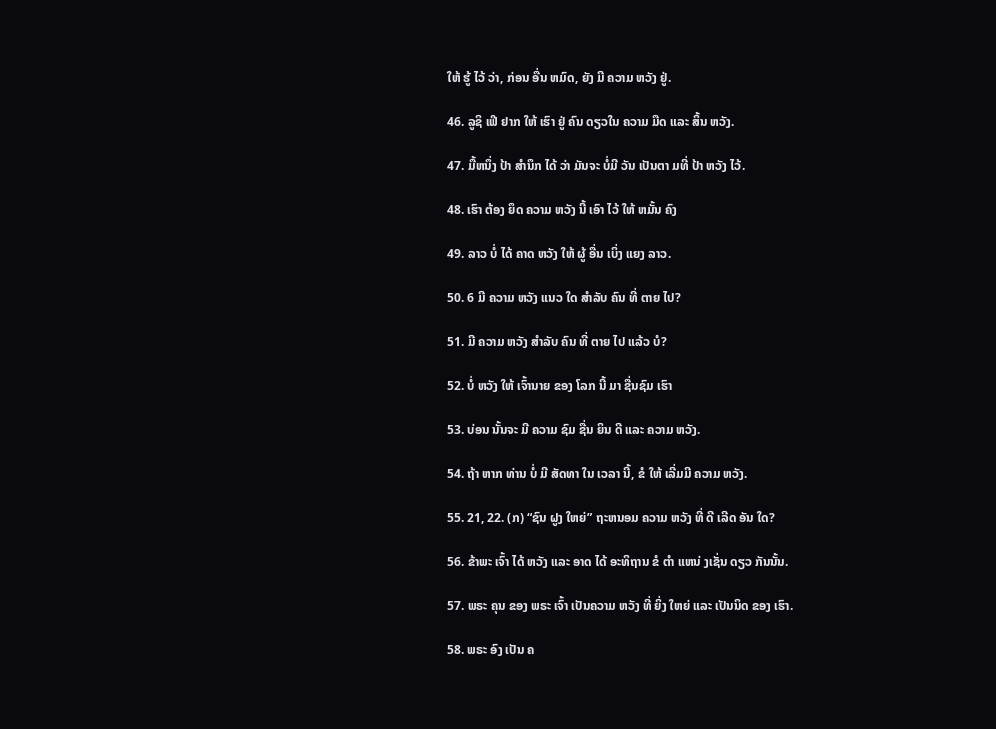ໃຫ້ ຮູ້ ໄວ້ ວ່າ, ກ່ອນ ອື່ນ ຫມົດ, ຍັງ ມີ ຄວາມ ຫວັງ ຢູ່.

46. ລູຊິ ເຟີ ຢາກ ໃຫ້ ເຮົາ ຢູ່ ຄົນ ດຽວໃນ ຄວາມ ມືດ ແລະ ສິ້ນ ຫວັງ.

47. ມື້ຫນຶ່ງ ປ້າ ສໍານຶກ ໄດ້ ວ່າ ມັນຈະ ບໍ່ມີ ວັນ ເປັນຕາ ມທີ່ ປ້າ ຫວັງ ໄວ້.

48. ເຮົາ ຕ້ອງ ຍຶດ ຄວາມ ຫວັງ ນີ້ ເອົາ ໄວ້ ໃຫ້ ຫມັ້ນ ຄົງ

49. ລາວ ບໍ່ ໄດ້ ຄາດ ຫວັງ ໃຫ້ ຜູ້ ອື່ນ ເບິ່ງ ແຍງ ລາວ.

50. 6 ມີ ຄວາມ ຫວັງ ແນວ ໃດ ສໍາລັບ ຄົນ ທີ່ ຕາຍ ໄປ?

51. ມີ ຄວາມ ຫວັງ ສໍາລັບ ຄົນ ທີ່ ຕາຍ ໄປ ແລ້ວ ບໍ?

52. ບໍ່ ຫວັງ ໃຫ້ ເຈົ້ານາຍ ຂອງ ໂລກ ນີ້ ມາ ຊື່ນຊົມ ເຮົາ

53. ບ່ອນ ນັ້ນຈະ ມີ ຄວາມ ຊົມ ຊື່ນ ຍິນ ດີ ແລະ ຄວາມ ຫວັງ.

54. ຖ້າ ຫາກ ທ່ານ ບໍ່ ມີ ສັດທາ ໃນ ເວລາ ນີ້, ຂໍ ໃຫ້ ເລີ່ມມີ ຄວາມ ຫວັງ.

55. 21, 22. (ກ) “ຊົນ ຝູງ ໃຫຍ່” ຖະຫນອມ ຄວາມ ຫວັງ ທີ່ ດີ ເລີດ ອັນ ໃດ?

56. ຂ້າພະ ເຈົ້າ ໄດ້ ຫວັງ ແລະ ອາດ ໄດ້ ອະທິຖານ ຂໍ ຕໍາ ແຫນ່ ງເຊັ່ນ ດຽວ ກັນນັ້ນ.

57. ພຣະ ຄຸນ ຂອງ ພຣະ ເຈົ້າ ເປັນຄວາມ ຫວັງ ທີ່ ຍິ່ງ ໃຫຍ່ ແລະ ເປັນນິດ ຂອງ ເຮົາ.

58. ພຣະ ອົງ ເປັນ ຄ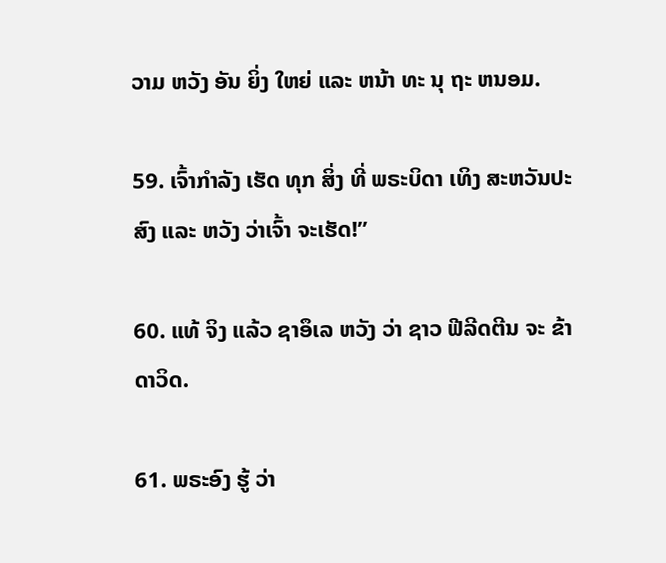ວາມ ຫວັງ ອັນ ຍິ່ງ ໃຫຍ່ ແລະ ຫນ້າ ທະ ນຸ ຖະ ຫນອມ.

59. ເຈົ້າກໍາລັງ ເຮັດ ທຸກ ສິ່ງ ທີ່ ພຣະບິດາ ເທິງ ສະຫວັນປະສົງ ແລະ ຫວັງ ວ່າເຈົ້າ ຈະເຮັດ!”

60. ແທ້ ຈິງ ແລ້ວ ຊາອຶເລ ຫວັງ ວ່າ ຊາວ ຟີລີດຕີນ ຈະ ຂ້າ ດາວິດ.

61. ພຣະອົງ ຮູ້ ວ່າ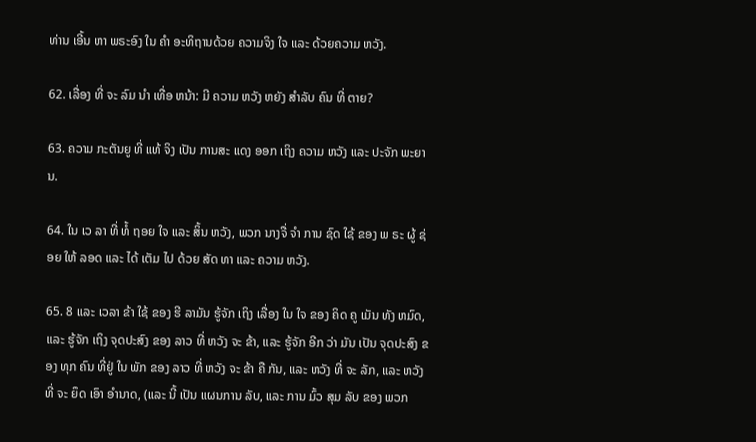ທ່ານ ເອີ້ນ ຫາ ພຣະອົງ ໃນ ຄໍາ ອະທິຖານດ້ວຍ ຄວາມຈິງ ໃຈ ແລະ ດ້ວຍຄວາມ ຫວັງ.

62. ເລື່ອງ ທີ່ ຈະ ລົມ ນໍາ ເທື່ອ ຫນ້າ: ມີ ຄວາມ ຫວັງ ຫຍັງ ສໍາລັບ ຄົນ ທີ່ ຕາຍ?

63. ຄວາມ ກະຕັນຍູ ທີ່ ແທ້ ຈິງ ເປັນ ການສະ ແດງ ອອກ ເຖິງ ຄວາມ ຫວັງ ແລະ ປະຈັກ ພະຍານ.

64. ໃນ ເວ ລາ ທີ່ ທໍ້ ຖອຍ ໃຈ ແລະ ສິ້ນ ຫວັງ, ພວກ ນາງຈື່ ຈໍາ ການ ຊົດ ໃຊ້ ຂອງ ພ ຣະ ຜູ້ ຊ່ອຍ ໃຫ້ ລອດ ແລະ ໄດ້ ເຕັມ ໄປ ດ້ວຍ ສັດ ທາ ແລະ ຄວາມ ຫວັງ.

65. 8 ແລະ ເວລາ ຂ້າ ໃຊ້ ຂອງ ຮີ ລາມັນ ຮູ້ຈັກ ເຖິງ ເລື່ອງ ໃນ ໃຈ ຂອງ ຄິດ ຄູ ເມັນ ທັງ ຫມົດ, ແລະ ຮູ້ຈັກ ເຖິງ ຈຸດປະສົງ ຂອງ ລາວ ທີ່ ຫວັງ ຈະ ຂ້າ, ແລະ ຮູ້ຈັກ ອີກ ວ່າ ມັນ ເປັນ ຈຸດປະສົງ ຂອງ ທຸກ ຄົນ ທີ່ຢູ່ ໃນ ພັກ ຂອງ ລາວ ທີ່ ຫວັງ ຈະ ຂ້າ ຄື ກັນ, ແລະ ຫວັງ ທີ່ ຈະ ລັກ, ແລະ ຫວັງ ທີ່ ຈະ ຍຶດ ເອົາ ອໍານາດ, (ແລະ ນີ້ ເປັນ ແຜນການ ລັບ, ແລະ ການ ມົ້ວ ສຸມ ລັບ ຂອງ ພວກ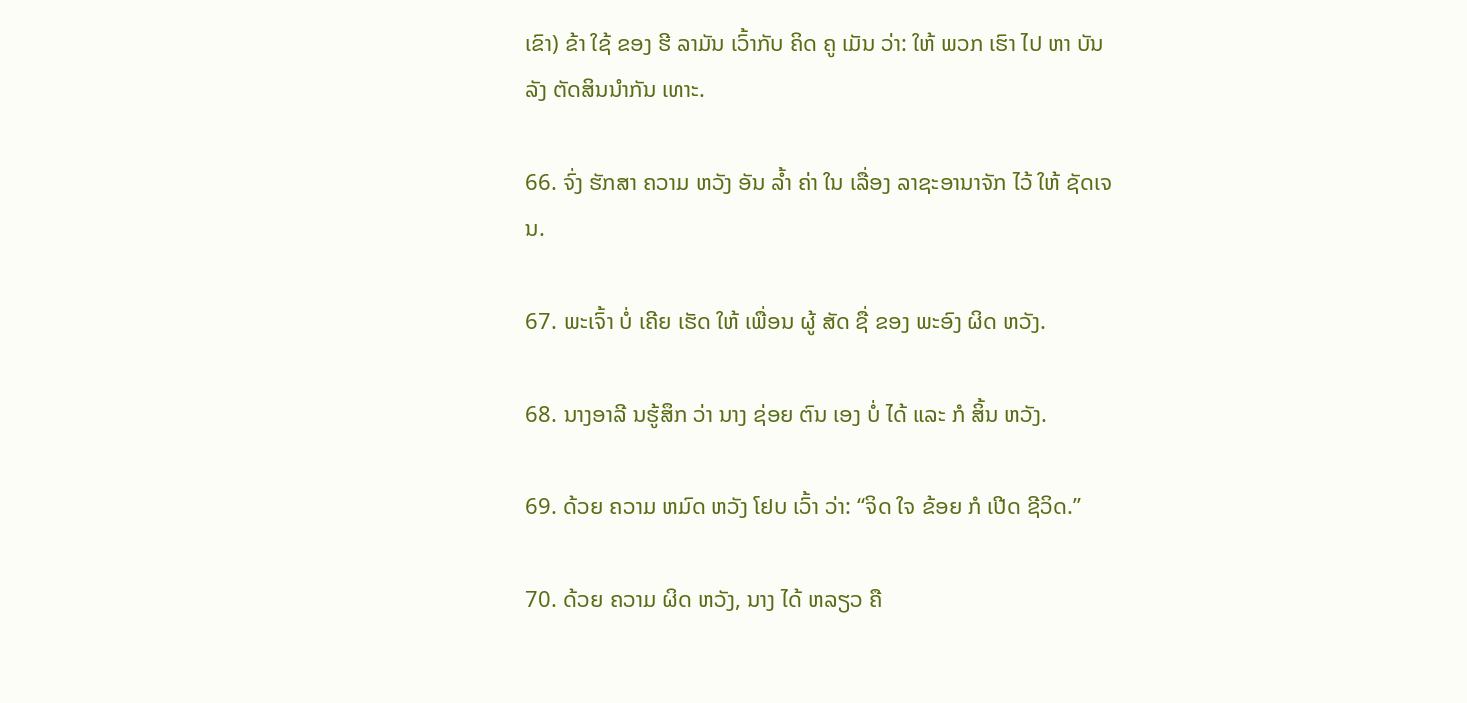ເຂົາ) ຂ້າ ໃຊ້ ຂອງ ຮີ ລາມັນ ເວົ້າກັບ ຄິດ ຄູ ເມັນ ວ່າ: ໃຫ້ ພວກ ເຮົາ ໄປ ຫາ ບັນ ລັງ ຕັດສິນນໍາກັນ ເທາະ.

66. ຈົ່ງ ຮັກສາ ຄວາມ ຫວັງ ອັນ ລໍ້າ ຄ່າ ໃນ ເລື່ອງ ລາຊະອານາຈັກ ໄວ້ ໃຫ້ ຊັດເຈນ.

67. ພະເຈົ້າ ບໍ່ ເຄີຍ ເຮັດ ໃຫ້ ເພື່ອນ ຜູ້ ສັດ ຊື່ ຂອງ ພະອົງ ຜິດ ຫວັງ.

68. ນາງອາລີ ນຮູ້ສຶກ ວ່າ ນາງ ຊ່ອຍ ຕົນ ເອງ ບໍ່ ໄດ້ ແລະ ກໍ ສິ້ນ ຫວັງ.

69. ດ້ວຍ ຄວາມ ຫມົດ ຫວັງ ໂຢບ ເວົ້າ ວ່າ: “ຈິດ ໃຈ ຂ້ອຍ ກໍ ເປີດ ຊີວິດ.”

70. ດ້ວຍ ຄວາມ ຜິດ ຫວັງ, ນາງ ໄດ້ ຫລຽວ ຄື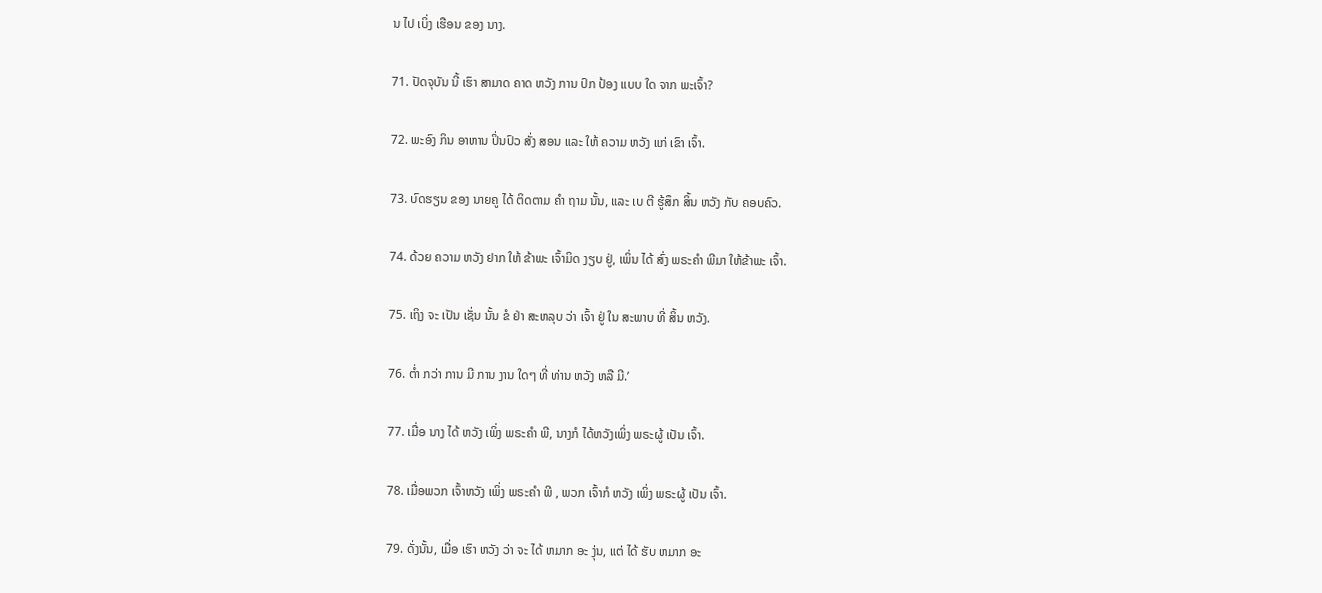ນ ໄປ ເບິ່ງ ເຮືອນ ຂອງ ນາງ.

71. ປັດຈຸບັນ ນີ້ ເຮົາ ສາມາດ ຄາດ ຫວັງ ການ ປົກ ປ້ອງ ແບບ ໃດ ຈາກ ພະເຈົ້າ?

72. ພະອົງ ກິນ ອາຫານ ປິ່ນປົວ ສັ່ງ ສອນ ແລະ ໃຫ້ ຄວາມ ຫວັງ ແກ່ ເຂົາ ເຈົ້າ.

73. ບົດຮຽນ ຂອງ ນາຍຄູ ໄດ້ ຕິດຕາມ ຄໍາ ຖາມ ນັ້ນ, ແລະ ເບ ຕີ ຮູ້ສຶກ ສິ້ນ ຫວັງ ກັບ ຄອບຄົວ.

74. ດ້ວຍ ຄວາມ ຫວັງ ຢາກ ໃຫ້ ຂ້າພະ ເຈົ້າມິດ ງຽບ ຢູ່, ເພິ່ນ ໄດ້ ສົ່ງ ພຣະຄໍາ ພີມາ ໃຫ້ຂ້າພະ ເຈົ້າ.

75. ເຖິງ ຈະ ເປັນ ເຊັ່ນ ນັ້ນ ຂໍ ຢ່າ ສະຫລຸບ ວ່າ ເຈົ້າ ຢູ່ ໃນ ສະພາບ ທີ່ ສິ້ນ ຫວັງ.

76. ຕ່ຳ ກວ່າ ການ ມີ ການ ງານ ໃດໆ ທີ່ ທ່ານ ຫວັງ ຫລື ມີ.’

77. ເມື່ອ ນາງ ໄດ້ ຫວັງ ເພິ່ງ ພຣະຄໍາ ພີ, ນາງກໍ ໄດ້ຫວັງເພິ່ງ ພຣະຜູ້ ເປັນ ເຈົ້າ.

78. ເມື່ອພວກ ເຈົ້າຫວັງ ເພິ່ງ ພຣະຄໍາ ພີ , ພວກ ເຈົ້າກໍ ຫວັງ ເພິ່ງ ພຣະຜູ້ ເປັນ ເຈົ້າ.

79. ດັ່ງນັ້ນ, ເມື່ອ ເຮົາ ຫວັງ ວ່າ ຈະ ໄດ້ ຫມາກ ອະ ງຸ່ນ, ແຕ່ ໄດ້ ຮັບ ຫມາກ ອະ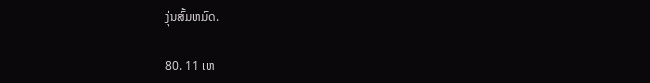ງຸ່ນສົ້ມຫມົດ.

80. 11 ເຫ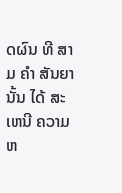ດຜົນ ທີ ສາມ ຄໍາ ສັນຍາ ນັ້ນ ໄດ້ ສະເຫນີ ຄວາມ ຫ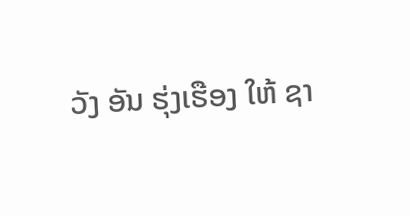ວັງ ອັນ ຮຸ່ງເຮືອງ ໃຫ້ ຊາ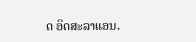ດ ອິດສະລາແອນ.